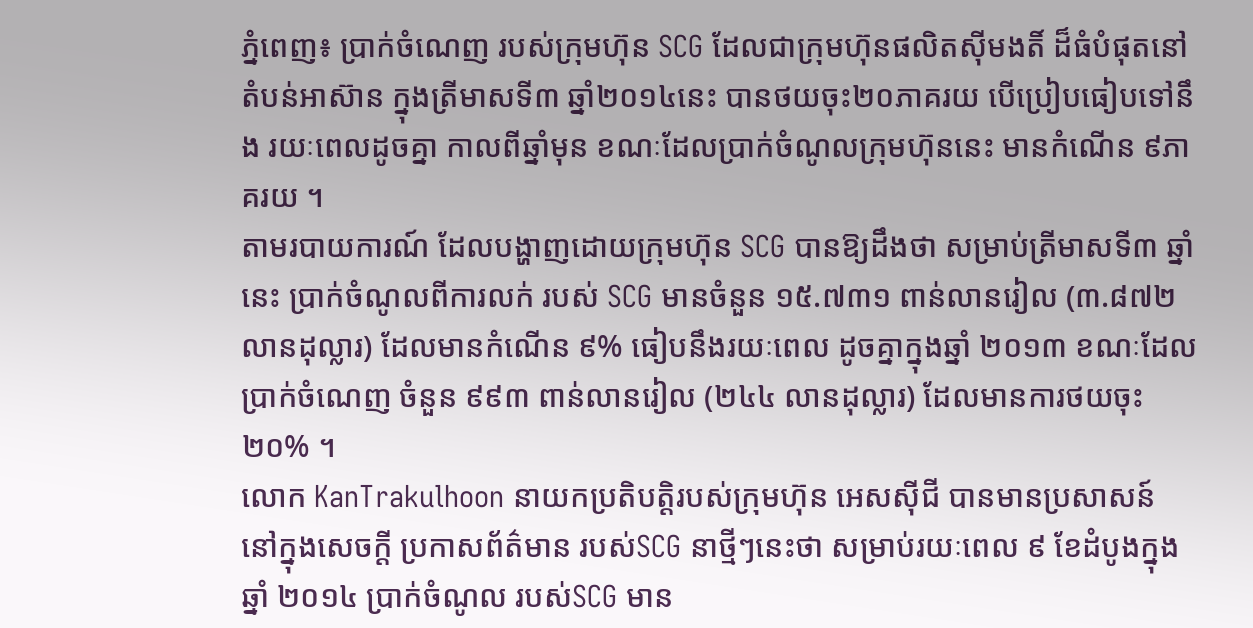ភ្នំពេញ៖ ប្រាក់ចំណេញ របស់ក្រុមហ៊ុន SCG ដែលជាក្រុមហ៊ុនផលិតស៊ីមងតិ៍ ដ៏ធំបំផុតនៅតំបន់អាស៊ាន ក្នុងត្រីមាសទី៣ ឆ្នាំ២០១៤នេះ បានថយចុះ២០ភាគរយ បើប្រៀបធៀបទៅនឹង រយៈពេលដូចគ្នា កាលពីឆ្នាំមុន ខណៈដែលប្រាក់ចំណូលក្រុមហ៊ុននេះ មានកំណើន ៩ភាគរយ ។
តាមរបាយការណ៍ ដែលបង្ហាញដោយក្រុមហ៊ុន SCG បានឱ្យដឹងថា សម្រាប់ត្រីមាសទី៣ ឆ្នាំនេះ ប្រាក់ចំណូលពីការលក់ របស់ SCG មានចំនួន ១៥.៧៣១ ពាន់លានរៀល (៣.៨៧២ លានដុល្លារ) ដែលមានកំណើន ៩% ធៀបនឹងរយៈពេល ដូចគ្នាក្នុងឆ្នាំ ២០១៣ ខណៈដែល ប្រាក់ចំណេញ ចំនួន ៩៩៣ ពាន់លានរៀល (២៤៤ លានដុល្លារ) ដែលមានការថយចុះ ២០% ។
លោក KanTrakulhoon នាយកប្រតិបត្តិរបស់ក្រុមហ៊ុន អេសស៊ីជី បានមានប្រសាសន៍ នៅក្នុងសេចក្តី ប្រកាសព័ត៌មាន របស់SCG នាថ្មីៗនេះថា សម្រាប់រយៈពេល ៩ ខែដំបូងក្នុងឆ្នាំ ២០១៤ ប្រាក់ចំណូល របស់SCG មាន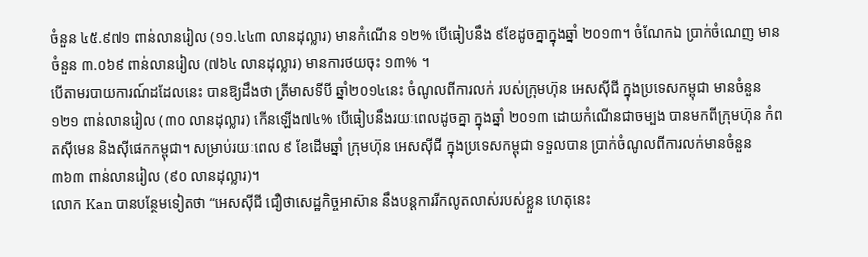ចំនួន ៤៥.៩៧១ ពាន់លានរៀល (១១.៤៤៣ លានដុល្លារ) មានកំណើន ១២% បើធៀបនឹង ៩ខែដូចគ្នាក្នុងឆ្នាំ ២០១៣។ ចំណែកឯ ប្រាក់ចំណេញ មានចំនួន ៣.០៦៩ ពាន់លានរៀល (៧៦៤ លានដុល្លារ) មានការថយចុះ ១៣% ។
បើតាមរបាយការណ៍ដដែលនេះ បានឱ្យដឹងថា ត្រីមាសទីបី ឆ្នាំ២០១៤នេះ ចំណូលពីការលក់ របស់ក្រុមហ៊ុន អេសស៊ីជី ក្នុងប្រទេសកម្ពុជា មានចំនួន ១២១ ពាន់លានរៀល (៣០ លានដុល្លារ) កើនឡើង៧៤% បើធៀបនឹងរយៈពេលដូចគ្នា ក្នុងឆ្នាំ ២០១៣ ដោយកំណើនជាចម្បង បានមកពីក្រុមហ៊ុន កំពតស៊ីមេន និងស៊ីផេកកម្ពុជា។ សម្រាប់រយៈពេល ៩ ខែដើមឆ្នាំ ក្រុមហ៊ុន អេសស៊ីជី ក្នុងប្រទេសកម្ពុជា ទទួលបាន ប្រាក់ចំណូលពីការលក់មានចំនួន ៣៦៣ ពាន់លានរៀល (៩០ លានដុល្លារ)។
លោក Kan បានបន្ថែមទៀតថា “អេសស៊ីជី ជឿថាសេដ្ឋកិច្ចអាស៊ាន នឹងបន្តការរីកលូតលាស់របស់ខ្លួន ហេតុនេះ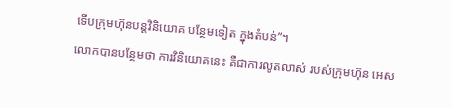ទើបក្រុមហ៊ុនបន្តវិនិយោគ បន្ថែមទៀត ក្នុងតំបន់”។
លោកបានបន្ថែមថា ការវិនិយោគនេះ គឺជាការលូតលាស់ របស់ក្រុមហ៊ុន អេស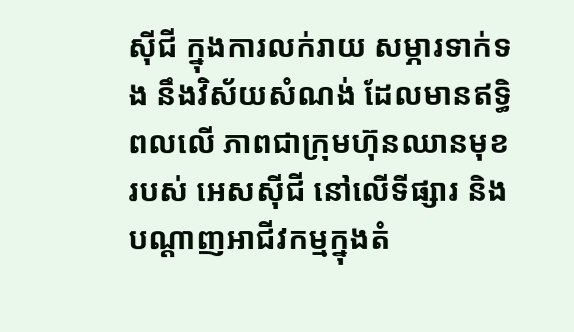ស៊ីជី ក្នុងការលក់រាយ សម្ភារទាក់ទង នឹងវិស័យសំណង់ ដែលមានឥទ្ធិពលលើ ភាពជាក្រុមហ៊ុនឈានមុខរបស់ អេសស៊ីជី នៅលើទីផ្សារ និងបណ្តាញអាជីវកម្មក្នុងតំ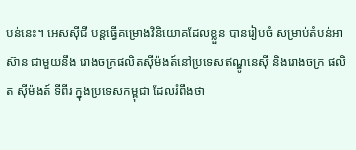បន់នេះ។ អេសស៊ីជី បន្តធ្វើគម្រោងវិនិយោគដែលខ្លួន បានរៀបចំ សម្រាប់តំបន់អាស៊ាន ជាមួយនឹង រោងចក្រផលិតស៊ីម៉ងត៍នៅប្រទេសឥណ្ឌូនេស៊ី និងរោងចក្រ ផលិត ស៊ីម៉ងត៍ ទីពីរ ក្នុងប្រទេសកម្ពុជា ដែលរំពឹងថា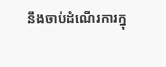នឹងចាប់ដំណើរការក្នុ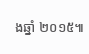ងឆ្នាំ ២០១៥៕